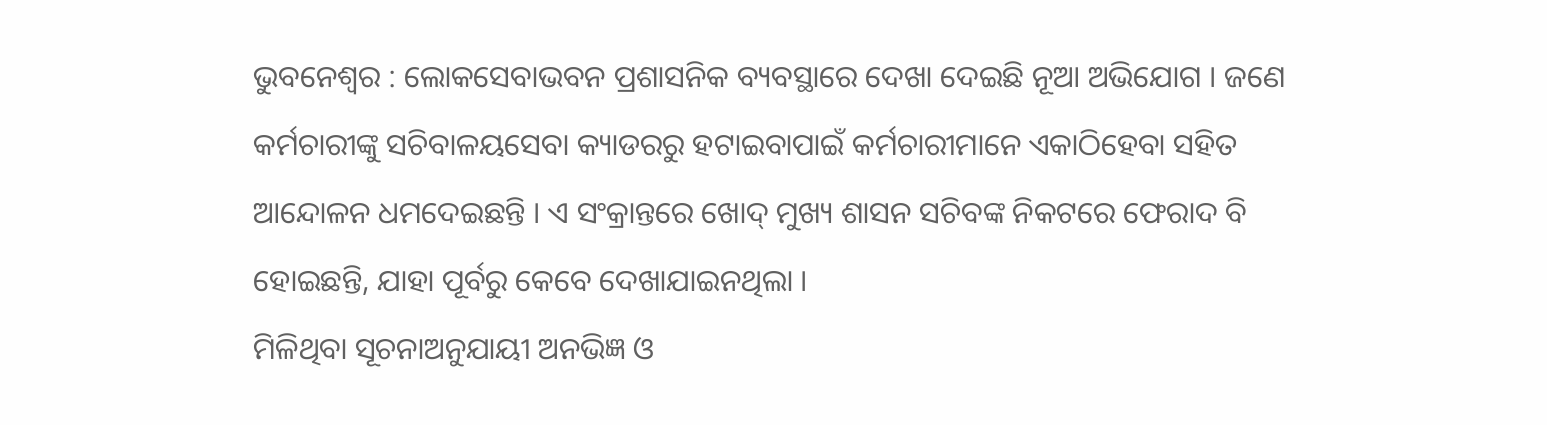ଭୁବନେଶ୍ୱର : ଲୋକସେବାଭବନ ପ୍ରଶାସନିକ ବ୍ୟବସ୍ଥାରେ ଦେଖା ଦେଇଛି ନୂଆ ଅଭିଯୋଗ । ଜଣେ କର୍ମଚାରୀଙ୍କୁ ସଚିବାଳୟସେବା କ୍ୟାଡରରୁ ହଟାଇବାପାଇଁ କର୍ମଚାରୀମାନେ ଏକାଠିହେବା ସହିତ ଆନ୍ଦୋଳନ ଧମଦେଇଛନ୍ତି । ଏ ସଂକ୍ରାନ୍ତରେ ଖୋଦ୍ ମୁଖ୍ୟ ଶାସନ ସଚିବଙ୍କ ନିକଟରେ ଫେରାଦ ବି ହୋଇଛନ୍ତି, ଯାହା ପୂର୍ବରୁ କେବେ ଦେଖାଯାଇନଥିଲା ।
ମିଳିଥିବା ସୂଚନାଅନୁଯାୟୀ ଅନଭିଜ୍ଞ ଓ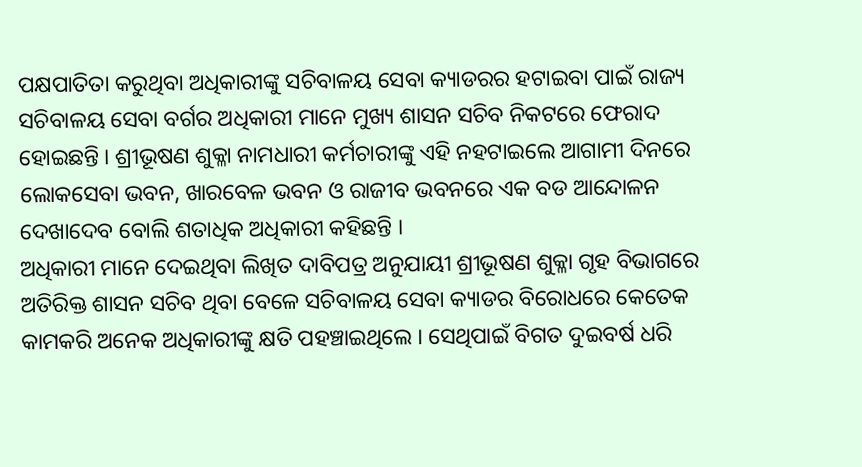ପକ୍ଷପାତିତା କରୁଥିବା ଅଧିକାରୀଙ୍କୁ ସଚିବାଳୟ ସେବା କ୍ୟାଡରର ହଟାଇବା ପାଇଁ ରାଜ୍ୟ ସଚିବାଳୟ ସେବା ବର୍ଗର ଅଧିକାରୀ ମାନେ ମୁଖ୍ୟ ଶାସନ ସଚିବ ନିକଟରେ ଫେରାଦ ହୋଇଛନ୍ତି । ଶ୍ରୀଭୂଷଣ ଶୁକ୍ଳା ନାମଧାରୀ କର୍ମଚାରୀଙ୍କୁ ଏହି ନହଟାଇଲେ ଆଗାମୀ ଦିନରେ ଲୋକସେବା ଭବନ, ଖାରବେଳ ଭବନ ଓ ରାଜୀବ ଭବନରେ ଏକ ବଡ ଆନ୍ଦୋଳନ ଦେଖାଦେବ ବୋଲି ଶତାଧିକ ଅଧିକାରୀ କହିଛନ୍ତି ।
ଅଧିକାରୀ ମାନେ ଦେଇଥିବା ଲିଖିତ ଦାବିପତ୍ର ଅନୁଯାୟୀ ଶ୍ରୀଭୂଷଣ ଶୁକ୍ଳା ଗୃହ ବିଭାଗରେ ଅତିରିକ୍ତ ଶାସନ ସଚିବ ଥିବା ବେଳେ ସଚିବାଳୟ ସେବା କ୍ୟାଡର ବିରୋଧରେ କେତେକ କାମକରି ଅନେକ ଅଧିକାରୀଙ୍କୁ କ୍ଷତି ପହଞ୍ଚାଇଥିଲେ । ସେଥିପାଇଁ ବିଗତ ଦୁଇବର୍ଷ ଧରି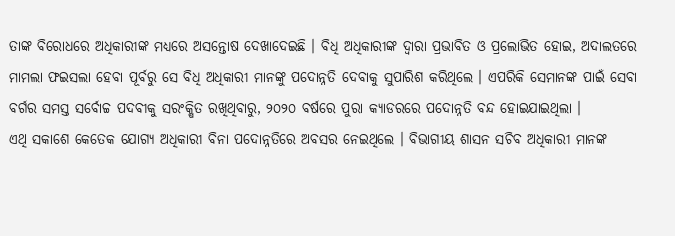ତାଙ୍କ ବିରୋଧରେ ଅଧିକାରୀଙ୍କ ମଧ୍ୟରେ ଅସନ୍ତୋଷ ଦେଖାଦେଇଛି । ବିଧି ଅଧିକାରୀଙ୍କ ଦ୍ୱାରା ପ୍ରଭାବିତ ଓ ପ୍ରଲୋଭିତ ହୋଇ, ଅଦାଲତରେ ମାମଲା ଫଇସଲା ହେବା ପୂର୍ବରୁ ସେ ବିଧି ଅଧିକାରୀ ମାନଙ୍କୁ ପଦୋନ୍ନତି ଦେବାକୁ ସୁପାରିଶ କରିଥିଲେ । ଏପରିକି ସେମାନଙ୍କ ପାଇଁ ସେବା ବର୍ଗର ସମସ୍ତ ସର୍ବୋଚ୍ଚ ପଦବୀକୁ ସରଂକ୍ଷିତ ରଖିଥିବାରୁ, ୨୦୨୦ ବର୍ଷରେ ପୁରା କ୍ୟାଡରରେ ପଦୋନ୍ନତି ବନ୍ଦ ହୋଇଯାଇଥିଲା ।
ଏଥି ସକାଶେ କେତେକ ଯୋଗ୍ୟ ଅଧିକାରୀ ବିନା ପଦୋନ୍ନତିରେ ଅବସର ନେଇଥିଲେ । ବିଭାଗୀୟ ଶାସନ ସଚିବ ଅଧିକାରୀ ମାନଙ୍କ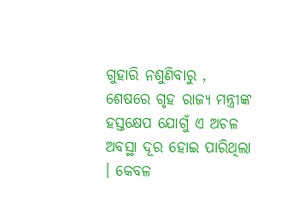ଗୁହାରି ନଶୁଣିବାରୁ , ଶେଷରେ ଗୃହ ରାଜ୍ୟ ମନ୍ତ୍ରୀଙ୍କ ହସ୍ତକ୍ଷେପ ଯୋଗୁଁ ଏ ଅଚଳ ଅବସ୍ଥା ଦୂର ହୋଇ ପାରିଥିଲା । କେବଳ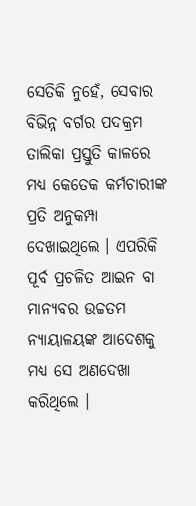ସେତିକି ନୁହେଁ, ସେବାର ବିଭିନ୍ନ ବର୍ଗର ପଦକ୍ରମ ତାଲିକା ପ୍ରସ୍ତୁତି କାଳରେ ମଧ୍ୟ କେତେକ କର୍ମଚାରୀଙ୍କ ପ୍ରତି ଅନୁକମ୍ପା ଦେଖାଇଥିଲେ । ଏପରିକି ପୂର୍ବ ପ୍ରଚଳିତ ଆଇନ ବା ମାନ୍ୟବର ଉଚ୍ଚତମ ନ୍ୟାୟାଳୟଙ୍କ ଆଦେଶକୁ ମଧ୍ୟ ସେ ଅଣଦେଖା କରିଥିଲେ ।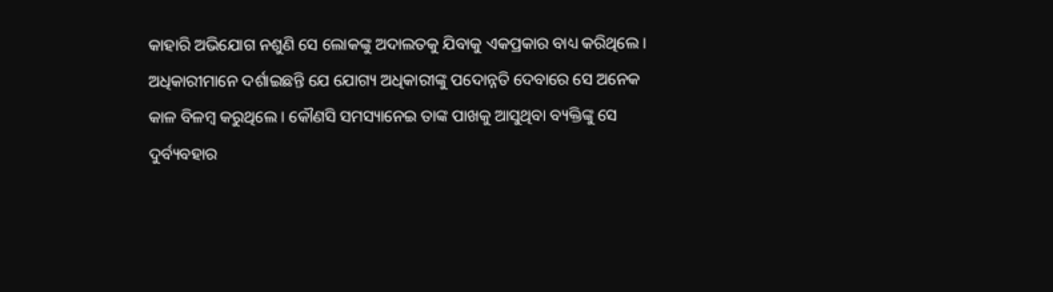କାହାରି ଅଭିଯୋଗ ନଶୁଣି ସେ ଲୋକଙ୍କୁ ଅଦାଲତକୁ ଯିବାକୁ ଏକପ୍ରକାର ବାଧ୍ୟ କରିଥିଲେ ।
ଅଧିକାରୀମାନେ ଦର୍ଶାଇଛନ୍ତି ଯେ ଯୋଗ୍ୟ ଅଧିକାରୀଙ୍କୁ ପଦୋନ୍ନତି ଦେବାରେ ସେ ଅନେକ କାଳ ବିଳମ୍ବ କରୁଥିଲେ । କୌଣସି ସମସ୍ୟାନେଇ ତାଙ୍କ ପାଖକୁ ଆସୁଥିବା ବ୍ୟକ୍ତିଙ୍କୁ ସେ ଦୁର୍ବ୍ୟବହାର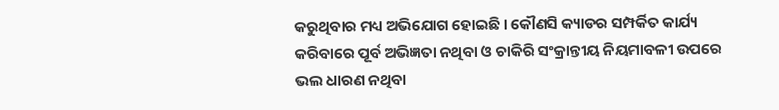କରୁଥିବାର ମଧ୍ୟ ଅଭିଯୋଗ ହୋଇଛି । କୌଣସି କ୍ୟାଡର ସମ୍ପର୍କିତ କାର୍ଯ୍ୟ କରିବାରେ ପୂର୍ବ ଅଭିଜ୍ଞତା ନଥିବା ଓ ଚାକିରି ସଂକ୍ରାନ୍ତୀୟ ନିୟମାବଳୀ ଉପରେ ଭଲ ଧାରଣ ନଥିବା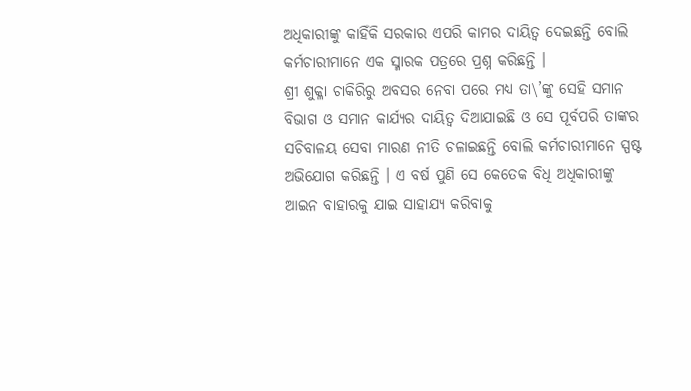ଅଧିକାରୀଙ୍କୁ କାହିଁକି ସରକାର ଏପରି କାମର ଦାୟିତ୍ୱ ଦେଇଛନ୍ତି ବୋଲି କର୍ମଚାରୀମାନେ ଏକ ସ୍ମାରକ ପତ୍ରରେ ପ୍ରଶ୍ନ କରିଛନ୍ତି ।
ଶ୍ରୀ ଶୁକ୍ଳା ଚାକିରିରୁ ଅବସର ନେବା ପରେ ମଧ୍ୟ ତା\’ଙ୍କୁ ସେହି ସମାନ ବିଭାଗ ଓ ସମାନ କାର୍ଯ୍ୟର ଦାୟିତ୍ୱ ଦିଆଯାଇଛି ଓ ସେ ପୂର୍ବପରି ତାଙ୍କର ସଚିବାଳୟ ସେବା ମାରଣ ନୀତି ଚଳାଇଛନ୍ତି ବୋଲି କର୍ମଚାରୀମାନେ ସ୍ପଷ୍ଟ ଅଭିଯୋଗ କରିଛନ୍ତି । ଏ ବର୍ଷ ପୁଣି ସେ କେତେକ ବିଧି ଅଧିକାରୀଙ୍କୁ ଆଇନ ବାହାରକୁ ଯାଇ ସାହାଯ୍ୟ କରିବାକୁ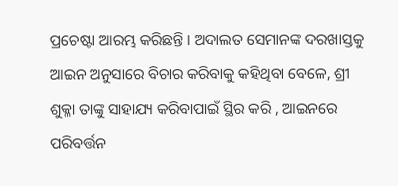ପ୍ରଚେଷ୍ଟା ଆରମ୍ଭ କରିଛନ୍ତି । ଅଦାଲତ ସେମାନଙ୍କ ଦରଖାସ୍ତକୁ ଆଇନ ଅନୁସାରେ ବିଚାର କରିବାକୁ କହିଥିବା ବେଳେ, ଶ୍ରୀ ଶୁକ୍ଳା ତାଙ୍କୁ ସାହାଯ୍ୟ କରିବାପାଇଁ ସ୍ଥିର କରି , ଆଇନରେ ପରିବର୍ତ୍ତନ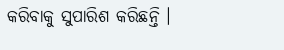କରିବାକୁ ସୁପାରିଶ କରିଛନ୍ତି ।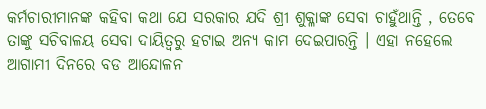କର୍ମଚାରୀମାନଙ୍କ କହିବା କଥା ଯେ ସରକାର ଯଦି ଶ୍ରୀ ଶୁକ୍ଳାଙ୍କ ସେବା ଚାହୁଁଥାନ୍ତି , ତେବେ ତାଙ୍କୁ ସଚିବାଳୟ ସେବା ଦାୟିତ୍ୱରୁ ହଟାଇ ଅନ୍ୟ କାମ ଦେଇପାରନ୍ତି । ଏହା ନହେଲେ ଆଗାମୀ ଦିନରେ ବଡ ଆନ୍ଦୋଳନ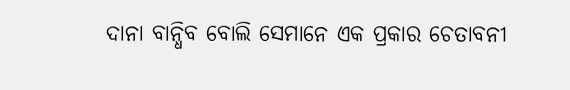ଦାନା ବାନ୍ଧିବ ବୋଲି ସେମାନେ ଏକ ପ୍ରକାର ଚେତାବନୀ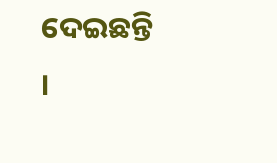ଦେଇଛନ୍ତି ।